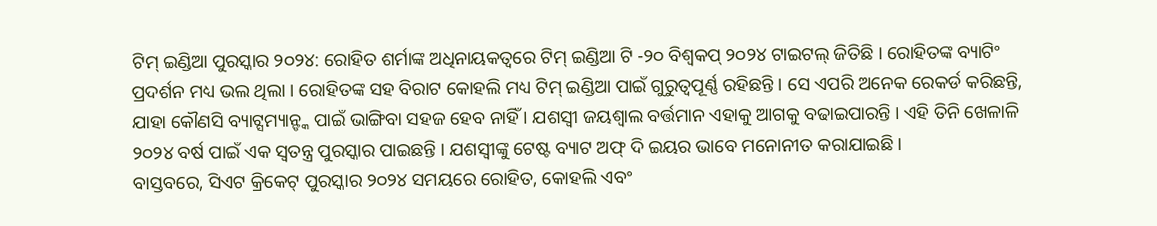ଟିମ୍ ଇଣ୍ଡିଆ ପୁରସ୍କାର ୨୦୨୪: ରୋହିତ ଶର୍ମାଙ୍କ ଅଧିନାୟକତ୍ୱରେ ଟିମ୍ ଇଣ୍ଡିଆ ଟି -୨୦ ବିଶ୍ୱକପ୍ ୨୦୨୪ ଟାଇଟଲ୍ ଜିତିଛି । ରୋହିତଙ୍କ ବ୍ୟାଟିଂ ପ୍ରଦର୍ଶନ ମଧ୍ୟ ଭଲ ଥିଲା । ରୋହିତଙ୍କ ସହ ବିରାଟ କୋହଲି ମଧ୍ୟ ଟିମ୍ ଇଣ୍ଡିଆ ପାଇଁ ଗୁରୁତ୍ୱପୂର୍ଣ୍ଣ ରହିଛନ୍ତି । ସେ ଏପରି ଅନେକ ରେକର୍ଡ କରିଛନ୍ତି, ଯାହା କୌଣସି ବ୍ୟାଟ୍ସମ୍ୟାନ୍ଙ୍କ ପାଇଁ ଭାଙ୍ଗିବା ସହଜ ହେବ ନାହିଁ । ଯଶସ୍ୱୀ ଜୟଶ୍ୱାଲ ବର୍ତ୍ତମାନ ଏହାକୁ ଆଗକୁ ବଢାଇପାରନ୍ତି । ଏହି ତିନି ଖେଳାଳି ୨୦୨୪ ବର୍ଷ ପାଇଁ ଏକ ସ୍ୱତନ୍ତ୍ର ପୁରସ୍କାର ପାଇଛନ୍ତି । ଯଶସ୍ୱୀଙ୍କୁ ଟେଷ୍ଟ ବ୍ୟାଟ ଅଫ୍ ଦି ଇୟର ଭାବେ ମନୋନୀତ କରାଯାଇଛି ।
ବାସ୍ତବରେ, ସିଏଟ କ୍ରିକେଟ୍ ପୁରସ୍କାର ୨୦୨୪ ସମୟରେ ରୋହିତ, କୋହଲି ଏବଂ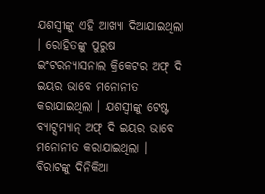ଯଶସ୍ୱୀଙ୍କୁ ଏହି ଆଖ୍ୟା ଦିଆଯାଇଥିଲା । ରୋହିତଙ୍କୁ ପୁରୁଷ ଇଂଟରନ୍ୟାସନାଲ କ୍ରିକେଟର ଅଫ୍ ଦି ଇୟର ଭାବେ ମନୋନୀତ କରାଯାଇଥିଲା । ଯଶସ୍ୱୀଙ୍କୁ ଟେଷ୍ଟ ବ୍ୟାଟ୍ସମ୍ୟାନ୍ ଅଫ୍ ଦି ଇୟର ଭାବେ ମନୋନୀତ କରାଯାଇଥିଲା । ବିରାଟଙ୍କୁ ଦିନିକିଆ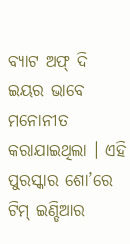ବ୍ୟାଟ ଅଫ୍ ଦି ଇୟର ଭାବେ ମନୋନୀତ କରାଯାଇଥିଲା । ଏହି ପୁରସ୍କାର ଶୋ’ରେ ଟିମ୍ ଇଣ୍ଡିଆର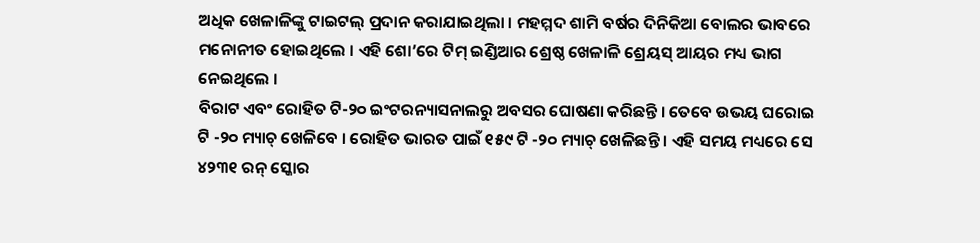ଅଧିକ ଖେଳାଳିଙ୍କୁ ଟାଇଟଲ୍ ପ୍ରଦାନ କରାଯାଇଥିଲା । ମହମ୍ମଦ ଶାମି ବର୍ଷର ଦିନିକିଆ ବୋଲର ଭାବରେ ମନୋନୀତ ହୋଇଥିଲେ । ଏହି ଶୋ’ରେ ଟିମ୍ ଇଣ୍ଡିଆର ଶ୍ରେଷ୍ଠ ଖେଳାଳି ଶ୍ରେୟସ୍ ଆୟର ମଧ୍ୟ ଭାଗ ନେଇଥିଲେ ।
ବିରାଟ ଏବଂ ରୋହିତ ଟି-୨୦ ଇଂଟରନ୍ୟାସନାଲରୁ ଅବସର ଘୋଷଣା କରିଛନ୍ତି । ତେବେ ଉଭୟ ଘରୋଇ ଟି -୨୦ ମ୍ୟାଚ୍ ଖେଳିବେ । ରୋହିତ ଭାରତ ପାଇଁ ୧୫୯ ଟି -୨୦ ମ୍ୟାଚ୍ ଖେଳିଛନ୍ତି । ଏହି ସମୟ ମଧ୍ୟରେ ସେ ୪୨୩୧ ରନ୍ ସ୍କୋର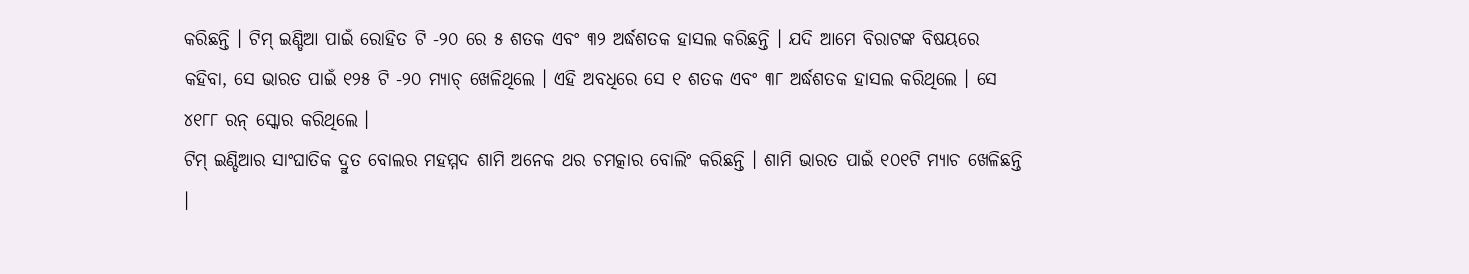କରିଛନ୍ତି । ଟିମ୍ ଇଣ୍ଡିଆ ପାଇଁ ରୋହିତ ଟି -୨୦ ରେ ୫ ଶତକ ଏବଂ ୩୨ ଅର୍ଦ୍ଧଶତକ ହାସଲ କରିଛନ୍ତି । ଯଦି ଆମେ ବିରାଟଙ୍କ ବିଷୟରେ କହିବା, ସେ ଭାରତ ପାଇଁ ୧୨୫ ଟି -୨୦ ମ୍ୟାଚ୍ ଖେଳିଥିଲେ । ଏହି ଅବଧିରେ ସେ ୧ ଶତକ ଏବଂ ୩୮ ଅର୍ଦ୍ଧଶତକ ହାସଲ କରିଥିଲେ । ସେ ୪୧୮୮ ରନ୍ ସ୍କୋର କରିଥିଲେ ।
ଟିମ୍ ଇଣ୍ଡିଆର ସାଂଘାତିକ ଦ୍ରୁତ ବୋଲର ମହମ୍ମଦ ଶାମି ଅନେକ ଥର ଚମତ୍କାର ବୋଲିଂ କରିଛନ୍ତି । ଶାମି ଭାରତ ପାଇଁ ୧୦୧ଟି ମ୍ୟାଚ ଖେଳିଛନ୍ତି ।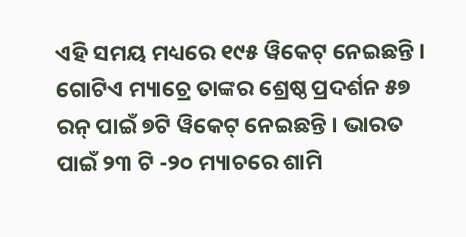ଏହି ସମୟ ମଧ୍ୟରେ ୧୯୫ ୱିକେଟ୍ ନେଇଛନ୍ତି । ଗୋଟିଏ ମ୍ୟାଚ୍ରେ ତାଙ୍କର ଶ୍ରେଷ୍ଠ ପ୍ରଦର୍ଶନ ୫୭ ରନ୍ ପାଇଁ ୭ଟି ୱିକେଟ୍ ନେଇଛନ୍ତି । ଭାରତ ପାଇଁ ୨୩ ଟି -୨୦ ମ୍ୟାଚରେ ଶାମି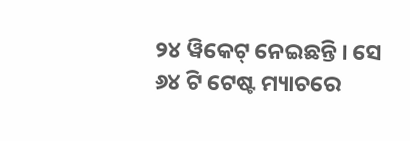୨୪ ୱିକେଟ୍ ନେଇଛନ୍ତି । ସେ ୬୪ ଟି ଟେଷ୍ଟ ମ୍ୟାଚରେ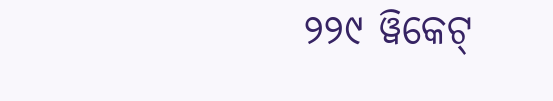୨୨୯ ୱିକେଟ୍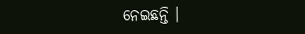ନେଇଛନ୍ତି ।